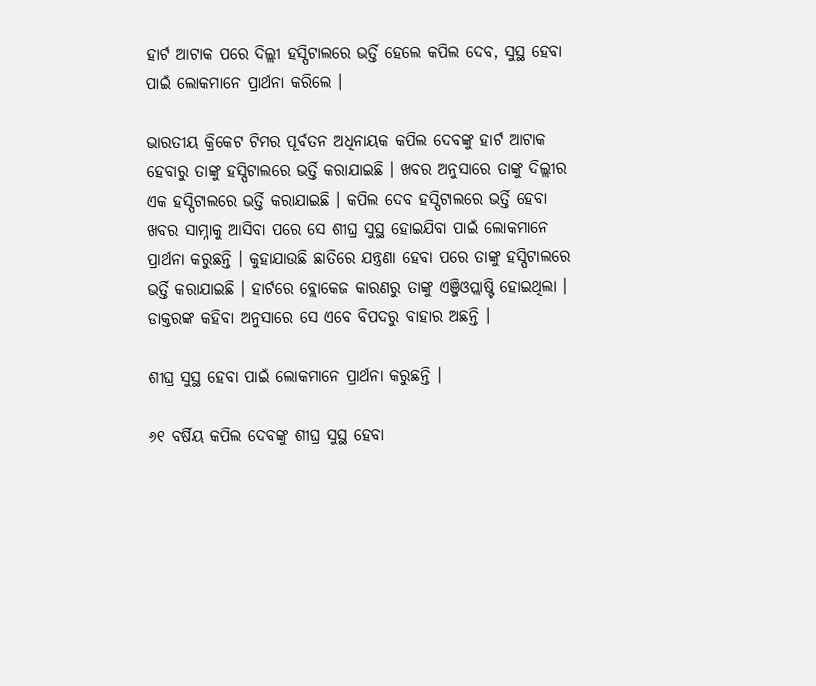ହାର୍ଟ ଆଟାକ ପରେ ଦିଲ୍ଲୀ ହସ୍ପିଟାଲରେ ଭର୍ତ୍ତି ହେଲେ କପିଲ ଦେବ, ସୁସ୍ଥ ହେବା ପାଇଁ ଲୋକମାନେ ପ୍ରାର୍ଥନା କରିଲେ ।

ଭାରତୀୟ କ୍ରିକେଟ ଟିମର ପୂର୍ବତନ ଅଧିନାୟକ କପିଲ ଦେବଙ୍କୁ ହାର୍ଟ ଆଟାକ ହେବାରୁ ତାଙ୍କୁ ହସ୍ପିଟାଲରେ ଭର୍ତ୍ତି କରାଯାଇଛି । ଖବର ଅନୁସାରେ ତାଙ୍କୁ ଦିଲ୍ଲୀର ଏକ ହସ୍ପିଟାଲରେ ଭର୍ତ୍ତି କରାଯାଇଛି । କପିଲ ଦେବ ହସ୍ପିଟାଲରେ ଭର୍ତ୍ତି ହେବା ଖବର ସାମ୍ନାକୁ ଆସିବା ପରେ ସେ ଶୀଘ୍ର ସୁସ୍ଥ ହୋଇଯିବା ପାଇଁ ଲୋକମାନେ ପ୍ରାର୍ଥନା କରୁଛନ୍ତି । କୁହାଯାଉଛି ଛାତିରେ ଯନ୍ତ୍ରଣା ହେବା ପରେ ତାଙ୍କୁ ହସ୍ପିଟାଲରେ ଭର୍ତ୍ତି କରାଯାଇଛି । ହାର୍ଟରେ ବ୍ଲୋକେଜ କାରଣରୁ ତାଙ୍କୁ ଏଞ୍ଜିଓପ୍ଲାଷ୍ଟି ହୋଇଥିଲା । ଡାକ୍ତରଙ୍କ କହିବା ଅନୁସାରେ ସେ ଏବେ ବିପଦରୁ ବାହାର ଅଛନ୍ତି ।

ଶୀଘ୍ର ସୁସ୍ଥ ହେବା ପାଇଁ ଲୋକମାନେ ପ୍ରାର୍ଥନା କରୁଛନ୍ତି ।

୬୧ ବର୍ଷିୟ କପିଲ ଦେବଙ୍କୁ ଶୀଘ୍ର ସୁସ୍ଥ ହେବା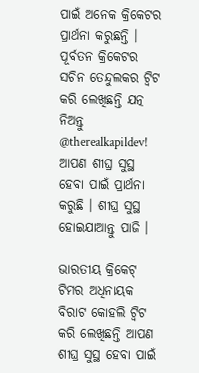ପାଇଁ ଅନେକ କ୍ରିକେଟର ପ୍ରାର୍ଥନା କରୁଛନ୍ତି । ପୂର୍ବତନ କ୍ରିକେଟର ସଚିନ ତେନ୍ଦୁଲକର ଟ୍ୱିଟ କରି ଲେଖିଛନ୍ତି ଯତ୍ନ ନିଅନ୍ତୁ @therealkapildev! ଆପଣ ଶୀଘ୍ର ସୁସ୍ଥ ହେବା ପାଇଁ ପ୍ରାର୍ଥନା କରୁଛି । ଶୀଘ୍ର ସୁସ୍ଥ ହୋଇଯାଆନ୍ତୁ ପାଜି ।

ଭାରତୀୟ କ୍ରିକେଟ୍ ଟିମର ଅଧିନାୟକ ବିରାଟ କୋହଲି ଟ୍ୱିଟ କରି ଲେଖିଛନ୍ତି ଆପଣ ଶୀଘ୍ର ସୁସ୍ଥ ହେବା ପାଇଁ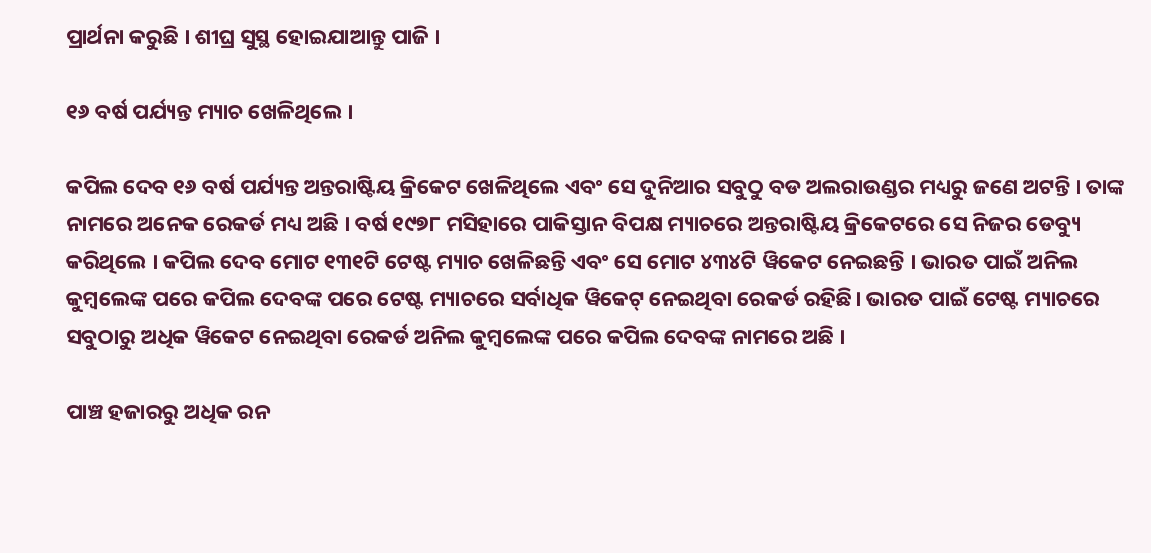ପ୍ରାର୍ଥନା କରୁଛି । ଶୀଘ୍ର ସୁସ୍ଥ ହୋଇଯାଆନ୍ତୁ ପାଜି ।

୧୬ ବର୍ଷ ପର୍ଯ୍ୟନ୍ତ ମ୍ୟାଚ ଖେଳିଥିଲେ ।

କପିଲ ଦେବ ୧୬ ବର୍ଷ ପର୍ଯ୍ୟନ୍ତ ଅନ୍ତରାଷ୍ଟିୟ କ୍ରିକେଟ ଖେଳିଥିଲେ ଏବଂ ସେ ଦୁନିଆର ସବୁଠୁ ବଡ ଅଲରାଉଣ୍ଡର ମଧ୍ୟରୁ ଜଣେ ଅଟନ୍ତି । ତାଙ୍କ ନାମରେ ଅନେକ ରେକର୍ଡ ମଧ୍ୟ ଅଛି । ବର୍ଷ ୧୯୭୮ ମସିହାରେ ପାକିସ୍ତାନ ବିପକ୍ଷ ମ୍ୟାଚରେ ଅନ୍ତରାଷ୍ଟିୟ କ୍ରିକେଟରେ ସେ ନିଜର ଡେବ୍ୟୁ କରିଥିଲେ । କପିଲ ଦେବ ମୋଟ ୧୩୧ଟି ଟେଷ୍ଟ ମ୍ୟାଚ ଖେଳିଛନ୍ତି ଏବଂ ସେ ମୋଟ ୪୩୪ଟି ୱିକେଟ ନେଇଛନ୍ତି । ଭାରତ ପାଇଁ ଅନିଲ କୁମ୍ବଲେଙ୍କ ପରେ କପିଲ ଦେବଙ୍କ ପରେ ଟେଷ୍ଟ ମ୍ୟାଚରେ ସର୍ବାଧିକ ୱିକେଟ୍ ନେଇଥିବା ରେକର୍ଡ ରହିଛି। ଭାରତ ପାଇଁ ଟେଷ୍ଟ ମ୍ୟାଚରେ ସବୁଠାରୁ ଅଧିକ ୱିକେଟ ନେଇଥିବା ରେକର୍ଡ ଅନିଲ କୁମ୍ବଲେଙ୍କ ପରେ କପିଲ ଦେବଙ୍କ ନାମରେ ଅଛି ।

ପାଞ୍ଚ ହଜାରରୁ ଅଧିକ ରନ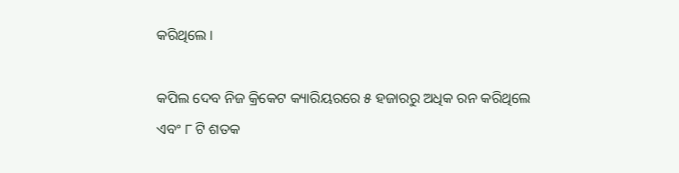କରିଥିଲେ ।

କପିଲ ଦେବ ନିଜ କ୍ରିକେଟ କ୍ୟାରିୟରରେ ୫ ହଜାରରୁ ଅଧିକ ରନ କରିଥିଲେ ଏବଂ ୮ ଟି ଶତକ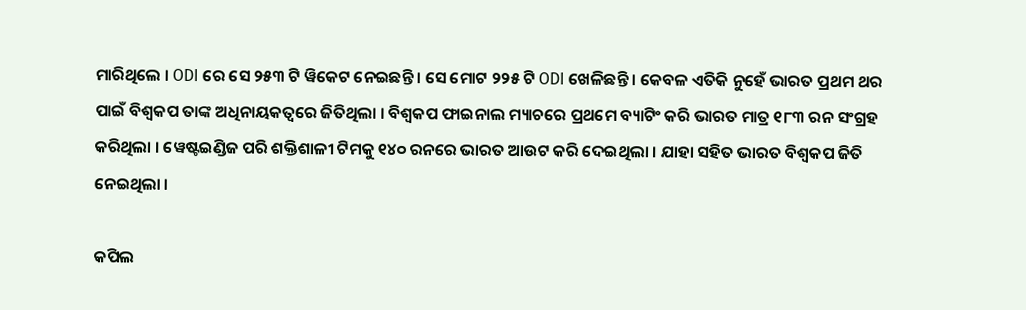ମାରିଥିଲେ । ODI ରେ ସେ ୨୫୩ ଟି ୱିକେଟ ନେଇଛନ୍ତି । ସେ ମୋଟ ୨୨୫ ଟି ODI ଖେଳିଛନ୍ତି । କେବଳ ଏତିକି ନୁହେଁ ଭାରତ ପ୍ରଥମ ଥର ପାଇଁ ବିଶ୍ୱକପ ତାଙ୍କ ଅଧିନାୟକତ୍ୱରେ ଜିତିଥିଲା । ବିଶ୍ୱକପ ଫାଇନାଲ ମ୍ୟାଚରେ ପ୍ରଥମେ ବ୍ୟାଟିଂ କରି ଭାରତ ମାତ୍ର ୧୮୩ ରନ ସଂଗ୍ରହ କରିଥିଲା । ୱେଷ୍ଟଇଣ୍ଡିଜ ପରି ଶକ୍ତିଶାଳୀ ଟିମକୁ ୧୪୦ ରନରେ ଭାରତ ଆଉଟ କରି ଦେଇଥିଲା । ଯାହା ସହିତ ଭାରତ ବିଶ୍ୱକପ ଜିତି ନେଇଥିଲା ।

କପିଲ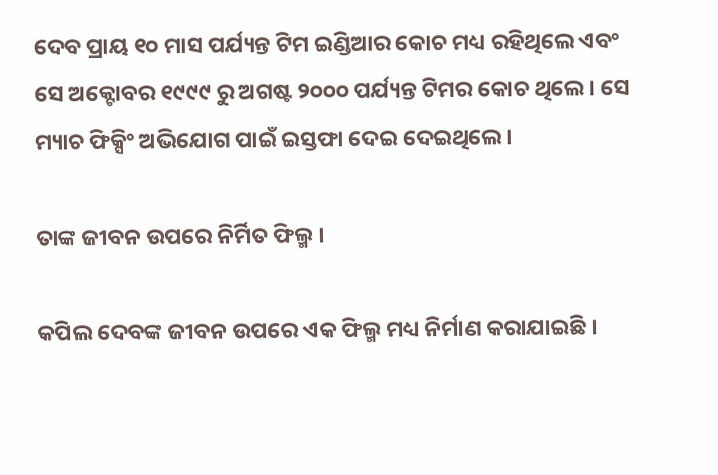ଦେବ ପ୍ରାୟ ୧୦ ମାସ ପର୍ଯ୍ୟନ୍ତ ଟିମ ଇଣ୍ଡିଆର କୋଚ ମଧ୍ୟ ରହିଥିଲେ ଏବଂ ସେ ଅକ୍ଟୋବର ୧୯୯୯ ରୁ ଅଗଷ୍ଟ ୨୦୦୦ ପର୍ଯ୍ୟନ୍ତ ଟିମର କୋଚ ଥିଲେ । ସେ ମ୍ୟାଚ ଫିକ୍ସିଂ ଅଭିଯୋଗ ପାଇଁ ଇସ୍ତଫା ଦେଇ ଦେଇଥିଲେ ।

ତାଙ୍କ ଜୀବନ ଉପରେ ନିର୍ମିତ ଫିଲ୍ମ ।

କପିଲ ଦେବଙ୍କ ଜୀବନ ଉପରେ ଏକ ଫିଲ୍ମ ମଧ୍ୟ ନିର୍ମାଣ କରାଯାଇଛି ।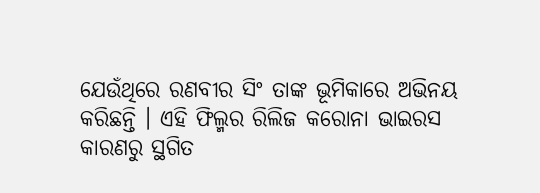ଯେଉଁଥିରେ ରଣବୀର ସିଂ ତାଙ୍କ ଭୂମିକାରେ ଅଭିନୟ କରିଛନ୍ତି । ଏହି ଫିଲ୍ମର ରିଲିଜ କରୋନା ଭାଇରସ କାରଣରୁ ସ୍ଥଗିତ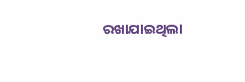ରଖାଯାଇଥିଲା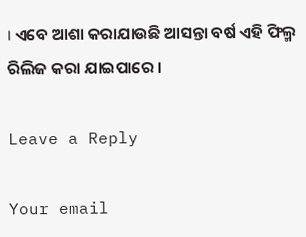। ଏବେ ଆଶା କରାଯାଉଛି ଆସନ୍ତା ବର୍ଷ ଏହି ଫିଲ୍ମ ରିଲିଜ କରା ଯାଇପାରେ ।

Leave a Reply

Your email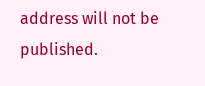address will not be published.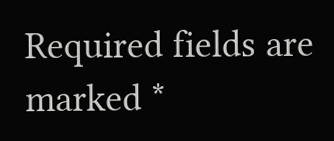Required fields are marked *